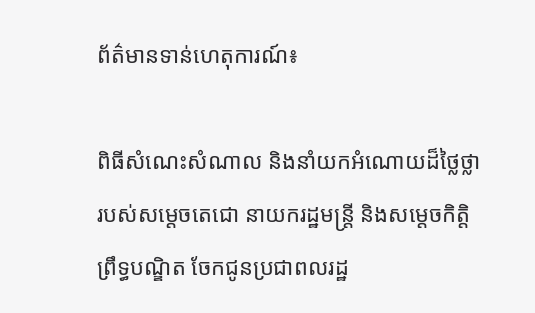ព័ត៌មានទាន់ហេតុការណ៍៖

ពិធីសំណេះសំណាល និងនាំយកអំណោយដ៏ថ្លៃថ្លារបស់សម្តេចតេជោ នាយករដ្ឋមន្រ្តី និងសម្តេចកិត្តិព្រឹទ្ធបណ្ឌិត ចែកជូនប្រជាពលរដ្ឋ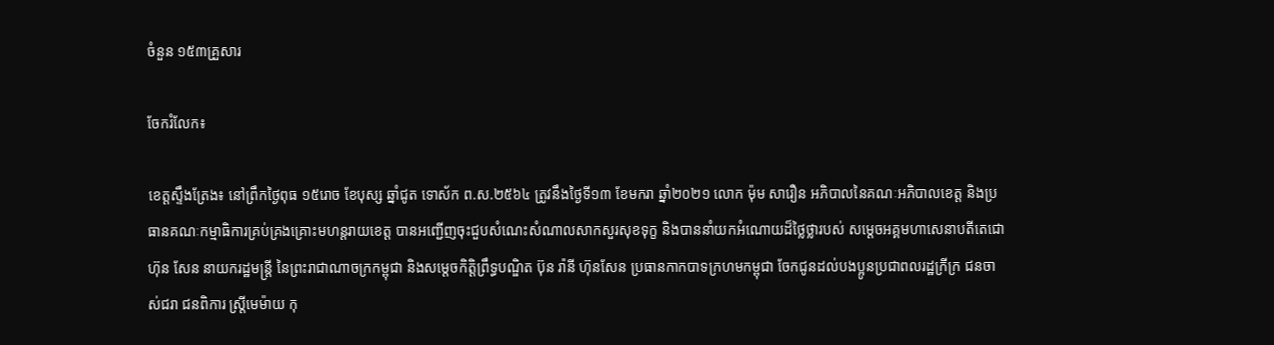ចំនួន ១៥៣គ្រួសារ

ចែករំលែក៖

ខេត្តស្ទឹងត្រែង៖ នៅព្រឹកថ្ងៃពុធ ១៥រោច ខែបុស្ស ឆ្នាំជូត ទោស័ក ព.ស.២៥៦៤ ត្រូវនឹងថ្ងៃទី១៣ ខែមករា ឆ្នាំ២០២១ លោក ម៉ុម សារឿន អភិបាលនៃគណៈអភិបាលខេត្ត និងប្រធានគណៈកម្មាធិការគ្រប់គ្រងគ្រោះមហន្តរាយខេត្ត បានអញ្ជើញចុះជួបសំណេះសំណាលសាកសួរសុខទុក្ខ និងបាននាំយកអំណោយដ៏ថ្លៃថ្លារបស់ សម្តេចអគ្គមហាសេនាបតីតេជោ ហ៊ុន សែន នាយករដ្ឋមន្រ្តី នៃព្រះរាជាណាចក្រកម្ពុជា និងសម្តេចកិត្តិព្រឹទ្ធបណ្ឌិត ប៊ុន រ៉ានី ហ៊ុនសែន ប្រធានកាកបាទក្រហមកម្ពុជា ចែកជូនដល់បងប្អូនប្រជាពលរដ្ឋក្រីក្រ ជនចាស់ជរា ជនពិការ ស្រ្តីមេម៉ាយ កុ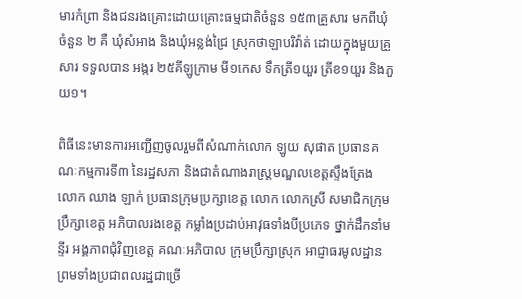មារកំព្រា និងជនរងគ្រោះដោយគ្រោះធម្មជាតិចំនួន ១៥៣គ្រួសារ មកពីឃុំចំនួន ២ គឺ ឃុំសំអាង និងឃុំអន្លង់ជ្រៃ ស្រុកថាឡាបរិវ៉ាត់ ដោយក្នុងមួយគ្រួសារ ទទួលបាន អង្ករ ២៥គីឡូក្រាម មី១កេស ទឹកត្រី១យួរ ត្រីខ១យួរ និងភួយ១។

ពិធីនេះមានការអញ្ជើញចូលរួមពីសំណាក់លោក ឡូយ សុផាត ប្រធានគណៈកម្មការទី៣ នៃរដ្ឋសភា និងជាតំណាងរាស្រ្តមណ្ឌលខេត្តស្ទឹងត្រែង លោក ឈាង ឡាក់ ប្រធានក្រុមប្រក្សាខេត្ត លោក លោកស្រី សមាជិកក្រុមប្រឹក្សាខេត្ត អភិបាលរងខេត្ត កម្លាំងប្រដាប់អាវុធទាំងបីប្រភេទ ថ្នាក់ដឹកនាំមន្ទីរ អង្គភាពជុំវិញខេត្ត គណៈអភិបាល ក្រុមប្រឹក្សាស្រុក អាជ្ញាធរមូលដ្ឋាន ព្រមទាំងប្រជាពលរដ្ឋជាច្រើ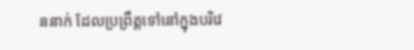ននាក់ ដែលប្រព្រឹត្តទៅនៅក្នុងបរិវេ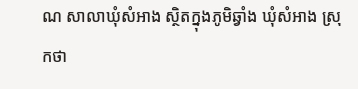ណ សាលាឃុំសំអាង ស្ថិតក្នុងភូមិឆ្វាំង ឃុំសំអាង ស្រុកថា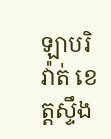ឡាបរិវ៉ាត់ ខេត្តស្ទឹង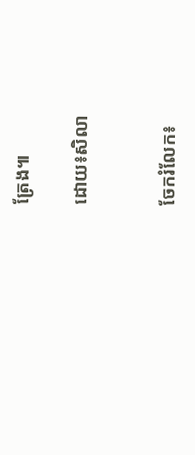ត្រែង៕

ដោយ៖សិលា


ចែករំលែក៖